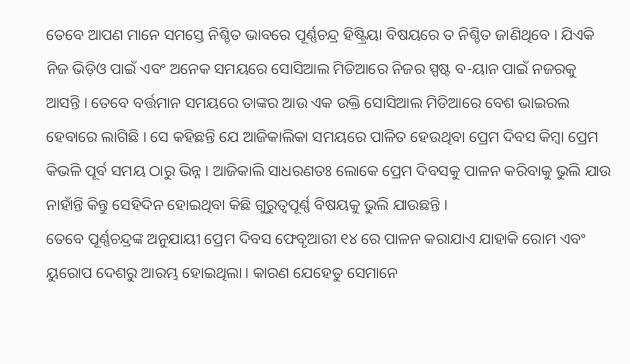ତେବେ ଆପଣ ମାନେ ସମସ୍ତେ ନିଶ୍ଚିତ ଭାବରେ ପୂର୍ଣ୍ଣଚନ୍ଦ୍ର ହିଷ୍ଟ୍ରିୟା ବିଷୟରେ ତ ନିଶ୍ଚିତ ଜାଣିଥିବେ । ଯିଏକି ନିଜ ଭିଡ଼ିଓ ପାଇଁ ଏବଂ ଅନେକ ସମୟରେ ସୋସିଆଲ ମିଡିଆରେ ନିଜର ସ୍ପଷ୍ଟ ବ-ୟାନ ପାଇଁ ନଜରକୁ ଆସନ୍ତି । ତେବେ ବର୍ତ୍ତମାନ ସମୟରେ ତାଙ୍କର ଆଉ ଏକ ଉକ୍ତି ସୋସିଆଲ ମିଡିଆରେ ବେଶ ଭାଇରଲ ହେବାରେ ଲାଗିଛି । ସେ କହିଛନ୍ତି ଯେ ଆଜିକାଲିକା ସମୟରେ ପାଳିତ ହେଉଥିବା ପ୍ରେମ ଦିବସ କିମ୍ବା ପ୍ରେମ କିଭଳି ପୂର୍ବ ସମୟ ଠାରୁ ଭିନ୍ନ । ଆଜିକାଲି ସାଧରଣତଃ ଲୋକେ ପ୍ରେମ ଦିବସକୁ ପାଳନ କରିବାକୁ ଭୁଲି ଯାଉ ନାହାଁନ୍ତି କିନ୍ତୁ ସେହିଦିନ ହୋଇଥିବା କିଛି ଗୁରୁତ୍ୱପୂର୍ଣ୍ଣ ବିଷୟକୁ ଭୁଲି ଯାଉଛନ୍ତି ।
ତେବେ ପୂର୍ଣ୍ଣଚନ୍ଦ୍ରଙ୍କ ଅନୁଯାୟୀ ପ୍ରେମ ଦିବସ ଫେବୃଆରୀ ୧୪ ରେ ପାଳନ କରାଯାଏ ଯାହାକି ରୋମ ଏବଂ ୟୁରୋପ ଦେଶରୁ ଆରମ୍ଭ ହୋଇଥିଲା । କାରଣ ଯେହେତୁ ସେମାନେ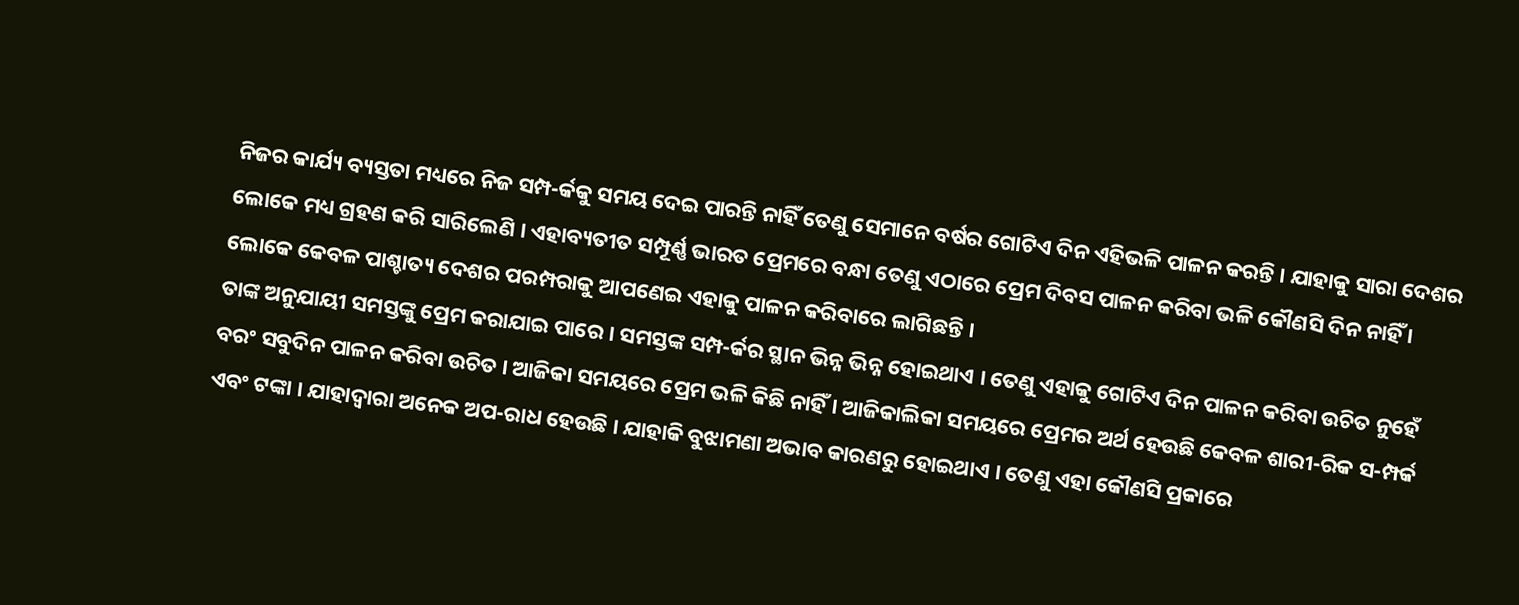ନିଜର କାର୍ଯ୍ୟ ବ୍ୟସ୍ତତା ମଧ୍ୟରେ ନିଜ ସମ୍ପ-ର୍କକୁ ସମୟ ଦେଇ ପାରନ୍ତି ନାହିଁ ତେଣୁ ସେମାନେ ବର୍ଷର ଗୋଟିଏ ଦିନ ଏହିଭଳି ପାଳନ କରନ୍ତି । ଯାହାକୁ ସାରା ଦେଶର ଲୋକେ ମଧ୍ୟ ଗ୍ରହଣ କରି ସାରିଲେଣି । ଏହାବ୍ୟତୀତ ସମ୍ପୂର୍ଣ୍ଣ ଭାରତ ପ୍ରେମରେ ବନ୍ଧା ତେଣୁ ଏଠାରେ ପ୍ରେମ ଦିବସ ପାଳନ କରିବା ଭଳି କୌଣସି ଦିନ ନାହିଁ । ଲୋକେ କେବଳ ପାଶ୍ଚାତ୍ୟ ଦେଶର ପରମ୍ପରାକୁ ଆପଣେଇ ଏହାକୁ ପାଳନ କରିବାରେ ଲାଗିଛନ୍ତି ।
ତାଙ୍କ ଅନୁଯାୟୀ ସମସ୍ତଙ୍କୁ ପ୍ରେମ କରାଯାଇ ପାରେ । ସମସ୍ତଙ୍କ ସମ୍ପ-ର୍କର ସ୍ଥାନ ଭିନ୍ନ ଭିନ୍ନ ହୋଇଥାଏ । ତେଣୁ ଏହାକୁ ଗୋଟିଏ ଦିନ ପାଳନ କରିବା ଉଚିତ ନୁହେଁ ବରଂ ସବୁଦିନ ପାଳନ କରିବା ଉଚିତ । ଆଜିକା ସମୟରେ ପ୍ରେମ ଭଳି କିଛି ନାହିଁ । ଆଜିକାଲିକା ସମୟରେ ପ୍ରେମର ଅର୍ଥ ହେଉଛି କେବଳ ଶାରୀ-ରିକ ସ-ମ୍ପର୍କ ଏବଂ ଟଙ୍କା । ଯାହାଦ୍ୱାରା ଅନେକ ଅପ-ରାଧ ହେଉଛି । ଯାହାକି ବୁଝାମଣା ଅଭାବ କାରଣରୁ ହୋଇଥାଏ । ତେଣୁ ଏହା କୌଣସି ପ୍ରକାରେ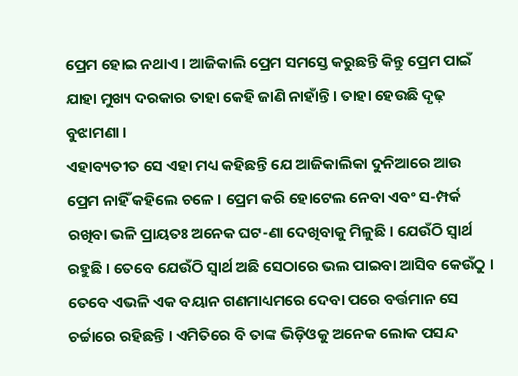ପ୍ରେମ ହୋଇ ନଥାଏ । ଆଜିକାଲି ପ୍ରେମ ସମସ୍ତେ କରୁଛନ୍ତି କିନ୍ତୁ ପ୍ରେମ ପାଇଁ ଯାହା ମୁଖ୍ୟ ଦରକାର ତାହା କେହି ଜାଣି ନାହାଁନ୍ତି । ତାହା ହେଉଛି ଦୃଢ଼ ବୁଝାମଣା ।
ଏହାବ୍ୟତୀତ ସେ ଏହା ମଧ୍ୟ କହିଛନ୍ତି ଯେ ଆଜିକାଲିକା ଦୁନିଆରେ ଆଉ ପ୍ରେମ ନାହିଁ କହିଲେ ଚଳେ । ପ୍ରେମ କରି ହୋଟେଲ ନେବା ଏବଂ ସ-ମ୍ପର୍କ ରଖିବା ଭଳି ପ୍ରାୟତଃ ଅନେକ ଘଟ-ଣା ଦେଖିବାକୁ ମିଳୁଛି । ଯେଉଁଠି ସ୍ୱାର୍ଥ ରହୁଛି । ତେବେ ଯେଉଁଠି ସ୍ୱାର୍ଥ ଅଛି ସେଠାରେ ଭଲ ପାଇବା ଆସିବ କେଉଁଠୁ । ତେବେ ଏଭଳି ଏକ ବୟାନ ଗଣମାଧ୍ୟମରେ ଦେବା ପରେ ବର୍ତ୍ତମାନ ସେ ଚର୍ଚ୍ଚାରେ ରହିଛନ୍ତି । ଏମିତିରେ ବି ତାଙ୍କ ଭିଡ଼ିଓକୁ ଅନେକ ଲୋକ ପସନ୍ଦ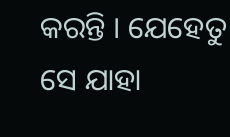କରନ୍ତି । ଯେହେତୁ ସେ ଯାହା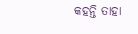କହନ୍ତି ତାହା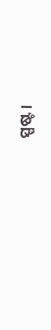ସ୍ପଷ୍ଟ ।